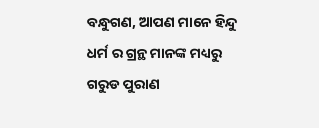ବନ୍ଧୁଗଣ, ଆପଣ ମାନେ ହିନ୍ଦୁ ଧର୍ମ ର ଗ୍ରନ୍ଥ ମାନଙ୍କ ମଧ୍ୟରୁ ଗରୁଡ ପୁରାଣ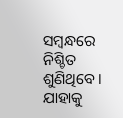ସମ୍ବନ୍ଧରେ ନିଶ୍ଚିତ ଶୁଣିଥିବେ । ଯାହାକୁ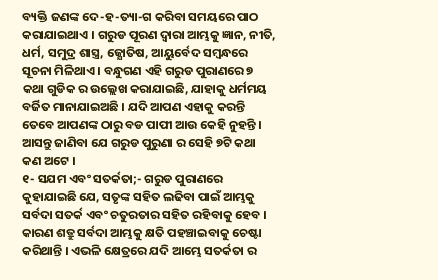ବ୍ୟକ୍ତି ଜଣଙ୍କ ଦେ-ହ-ତ୍ୟା-ଗ କରିବା ସମୟରେ ପାଠ କରାଯାଇଥାଏ । ଗରୁଡ ପୂରଣ ଦ୍ଵାରା ଆମ୍ଭକୁ ଜ୍ଞାନ, ନୀତି, ଧର୍ମ, ସମୁଦ୍ର ଶାସ୍ତ୍ର, ଜ୍ଯୋତିଷ, ଆୟୁର୍ବେଦ ସମ୍ବନ୍ଧରେ ସୂଚନା ମିଳିଥାଏ । ବନ୍ଧୁଗଣ ଏହି ଗରୁଡ ପୁରାଣରେ ୭ କଥା ଗୁଡିକ ର ଉଲ୍ଲେଖ କରାଯାଇଛି, ଯାହାକୁ ଧର୍ମମୟ ବର୍ଜିତ ମାନାଯାଇଅଛି । ଯଦି ଆପଣ ଏହାକୁ କରନ୍ତି ତେବେ ଆପଣଙ୍କ ଠାରୁ ବଡ ପାପୀ ଆଉ କେହି ନୁହନ୍ତି । ଆସନ୍ତୁ ଜାଣିବା ଯେ ଗରୁଡ ପୁରୁଣା ର ସେହି ୭ଟି କଥା କଣ ଅଟେ ।
୧- ସଯମ ଏବଂ ସତର୍କତା;- ଗରୁଡ ପୁରାଣରେ କୁହାଯାଇଛି ଯେ, ସତୃଙ୍କ ସହିତ ଲଢିବା ପାଇଁ ଆମ୍ଭକୁ ସର୍ବଦା ସତର୍କ ଏବଂ ଚତୁରତାର ସହିତ ରହିବାକୁ ହେବ । କାରଣ ଶତ୍ରୁ ସର୍ବଦା ଆମ୍ଭକୁ କ୍ଷତି ପହଞ୍ଚାଇବାକୁ ଚେଷ୍ଟା କରିଥାନ୍ତି । ଏଭଳି କ୍ଷେତ୍ରରେ ଯଦି ଆମ୍ଭେ ସତର୍କତା ର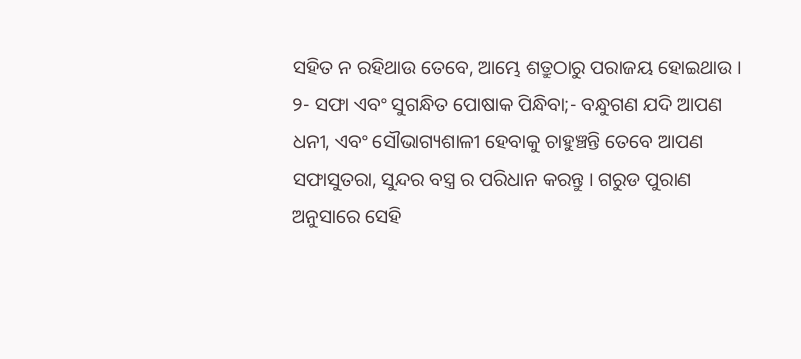ସହିତ ନ ରହିଥାଉ ତେବେ, ଆମ୍ଭେ ଶତ୍ରୁଠାରୁ ପରାଜୟ ହୋଇଥାଉ ।
୨- ସଫା ଏବଂ ସୁଗନ୍ଧିତ ପୋଷାକ ପିନ୍ଧିବା;- ବନ୍ଧୁଗଣ ଯଦି ଆପଣ ଧନୀ, ଏବଂ ସୌଭାଗ୍ୟଶାଳୀ ହେବାକୁ ଚାହୁଞ୍ଚନ୍ତି ତେବେ ଆପଣ ସଫାସୁତରା, ସୁନ୍ଦର ବସ୍ତ୍ର ର ପରିଧାନ କରନ୍ତୁ । ଗରୁଡ ପୁରାଣ ଅନୁସାରେ ସେହି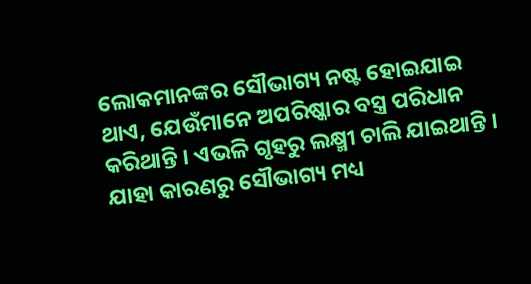ଲୋକମାନଙ୍କର ସୌଭାଗ୍ୟ ନଷ୍ଟ ହୋଇଯାଇ ଥାଏ, ଯେଉଁମାନେ ଅପରିଷ୍କାର ବସ୍ତ୍ର ପରିଧାନ କରିଥାନ୍ତି । ଏଭଳି ଗୃହରୁ ଲକ୍ଷ୍ମୀ ଚାଲି ଯାଇଥାନ୍ତି । ଯାହା କାରଣରୁ ସୌଭାଗ୍ୟ ମଧ୍ୟ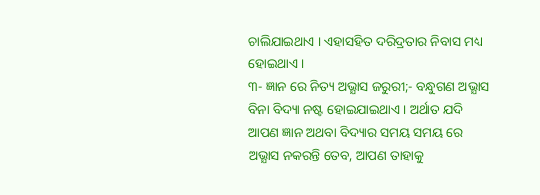ଚାଲିଯାଇଥାଏ । ଏହାସହିତ ଦରିଦ୍ରତାର ନିବାସ ମଧ୍ୟ ହୋଇଥାଏ ।
୩- ଜ୍ଞାନ ରେ ନିତ୍ୟ ଅଭ୍ଯାସ ଜରୁରୀ;- ବନ୍ଧୁଗଣ ଅଭ୍ଯାସ ବିନା ବିଦ୍ୟା ନଷ୍ଟ ହୋଇଯାଇଥାଏ । ଅର୍ଥାତ ଯଦି ଆପଣ ଜ୍ଞାନ ଅଥବା ବିଦ୍ୟାର ସମୟ ସମୟ ରେ ଅଭ୍ଯାସ ନକରନ୍ତି ତେବ, ଆପଣ ତାହାକୁ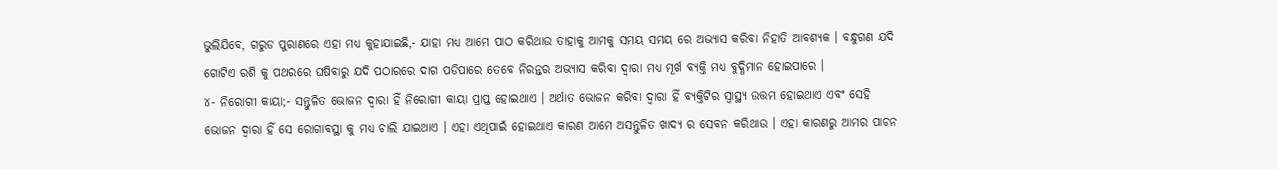ଭୁଲିଯିବେ, ଗରୁଡ ପୁରାଣରେ ଏହା ମଧ୍ୟ କୁହାଯାଇଛି,- ଯାହା ମଧ୍ୟ ଆମେ ପାଠ କରିଥାଉ ତାହାକୁ ଆମକୁ ସମୟ ସମୟ ରେ ଅଭ୍ଯାସ କରିବା ନିହାତି ଆବଶ୍ୟକ । ବନ୍ଧୁଗଣ ଯଦି ଗୋଟିଏ ରଶି କୁ ପଥରରେ ଘଷିବାରୁ ଯଦି ପଠାରରେ ଦାଗ ପଡିପାରେ ତେବେ ନିରନ୍ତର ଅଭ୍ଯାସ କରିବା ଦ୍ଵାରା ମଧ୍ୟ ମୂର୍ଖ ବ୍ୟକ୍ତି ମଧ୍ୟ ବୁଦ୍ଧିମାନ ହୋଇପାରେ ।
୪- ନିରୋଗୀ କାୟା;- ସନ୍ତୁଳିତ ଭୋଜନ ଦ୍ଵାରା ହିଁ ନିରୋଗୀ କାୟା ପ୍ରାପ୍ତ ହୋଇଥାଏ । ଅର୍ଥାତ ଭୋଜନ କରିବା ଦ୍ଵାରା ହିଁ ବ୍ୟକ୍ତିଟିର ସ୍ୱାସ୍ଥ୍ୟ ଉତ୍ତମ ହୋଇଥାଏ ଏବଂ ସେହି ଭୋଜନ ଦ୍ଵାରା ହିଁ ସେ ରୋଗାବସ୍ଥା କୁ ମଧ୍ୟ ଚାଲି ଯାଇଥାଏ । ଏହା ଏଥିପାଇଁ ହୋଇଥାଏ କାରଣ ଆମେ ଅସନ୍ତୁଳିତ ଖାଦ୍ଯ ର ସେବନ କରିଥାଉ । ଏହା କାରଣରୁ ଆମର ପାଚନ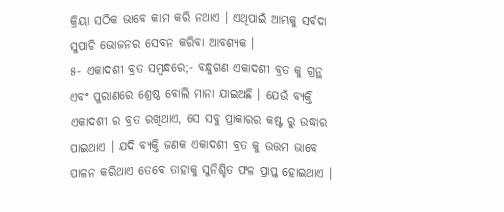କ୍ରିୟା ସଠିକ ଭାବେ କାମ କରି ନଥାଏ । ଏଥିପାଇଁ ଆମ୍ଭକୁ ସର୍ବଦା ସୁପାଚି ଭୋଜନର ସେବନ କରିବା ଆବଶ୍ୟକ ।
୫- ଏକାଦଶୀ ବ୍ରତ ସମ୍ବନ୍ଧରେ;- ବନ୍ଧୁଗଣ ଏକାଦଶୀ ବ୍ରତ କୁ ଗ୍ରନ୍ଥ ଏବଂ ପୁରାଣରେ ଶ୍ରେଷ୍ଠ ବୋଲି ମାନା ଯାଇଅଛି । ଯେଉଁ ବ୍ୟକ୍ତି ଏକାଦଶୀ ର ବ୍ରତ ରଖିଥାଏ, ସେ ସବୁ ପ୍ରାକାରର କଷ୍ଟ ରୁ ଉଦ୍ଧାର ପାଇଥାଏ । ଯଦି ବ୍ୟକ୍ତି ଜଣକ ଏକାଦଶୀ ବ୍ରତ କୁ ଉତ୍ତମ ଭାବେ ପାଳନ କରିଥାଏ ତେବେ ତାହାକୁ ସୁନିଶ୍ଚିତ ଫଳ ପ୍ରାପ୍ତ ହୋଇଥାଏ ।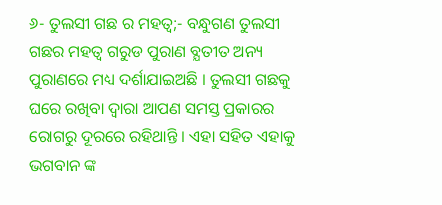୬- ତୁଲସୀ ଗଛ ର ମହତ୍ଵ;- ବନ୍ଧୁଗଣ ତୁଲସୀ ଗଛର ମହତ୍ଵ ଗରୁଡ ପୁରାଣ ବ୍ଯତୀତ ଅନ୍ୟ ପୁରାଣରେ ମଧ୍ୟ ଦର୍ଶାଯାଇଅଛି । ତୁଲସୀ ଗଛକୁ ଘରେ ରଖିବା ଦ୍ଵାରା ଆପଣ ସମସ୍ତ ପ୍ରକାରର ରୋଗରୁ ଦୂରରେ ରହିଥାନ୍ତି । ଏହା ସହିତ ଏହାକୁ ଭଗବାନ ଙ୍କ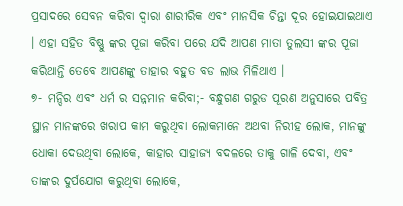ପ୍ରସାଦରେ ସେବନ କରିବା ଦ୍ଵାରା ଶାରୀରିକ ଏବଂ ମାନସିକ ଚିନ୍ତା ଦୂର ହୋଇଯାଇଥାଏ । ଏହା ସହିତ ବିଷ୍ଣୁ ଙ୍କର ପୂଜା କରିବା ପରେ ଯଦି ଆପଣ ମାତା ତୁଲସୀ ଙ୍କର ପୂଜା କରିଥାନ୍ତି ତେବେ ଆପଣଙ୍କୁ ତାହାର ବହୁତ ବଡ ଲାଭ ମିଳିଥାଏ ।
୭- ମନ୍ଦିର ଏବଂ ଧର୍ମ ର ସନ୍ନମାନ କରିବା;- ବନ୍ଧୁଗଣ ଗରୁଡ ପୂରଣ ଅନୁସାରେ ପବିତ୍ର ସ୍ଥାନ ମାନଙ୍କରେ ଖରାପ କାମ କରୁଥିବା ଲୋକମାନେ ଅଥବା ନିରୀହ ଲୋକ, ମାନଙ୍କୁ ଧୋକା ଦେଉଥିବା ଲୋକେ, କାହାର ସାହାଜ୍ଯ ବଦଳରେ ତାକୁ ଗାଳି ଦେବା, ଏବଂ ତାଙ୍କର ଦୁର୍ପଯୋଗ କରୁଥିବା ଲୋକେ,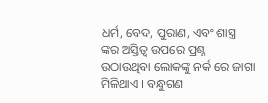ଧର୍ମ, ବେଦ, ପୁରାଣ, ଏବଂ ଶାସ୍ତ୍ର ଙ୍କର ଅସ୍ତିତ୍ଵ ଉପରେ ପ୍ରଶ୍ନ ଉଠାଉଥିବା ଲୋକଙ୍କୁ ନର୍କ ରେ ଜାଗା ମିଳିଥାଏ । ବନ୍ଧୁଗଣ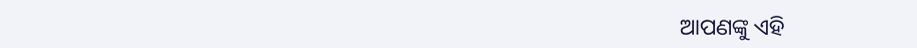ଆପଣଙ୍କୁ ଏହି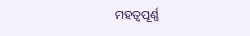ମହତ୍ଵପୂର୍ଣ୍ଣ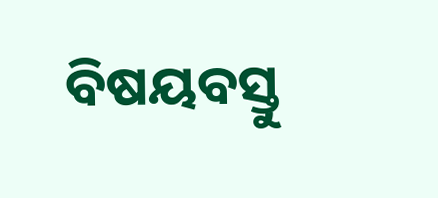ବିଷୟବସ୍ତୁ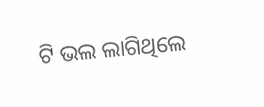ଟି ଭଲ ଲାଗିଥିଲେ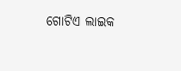ଗୋଟିଏ ଲାଇକ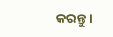କରନ୍ତୁ ।